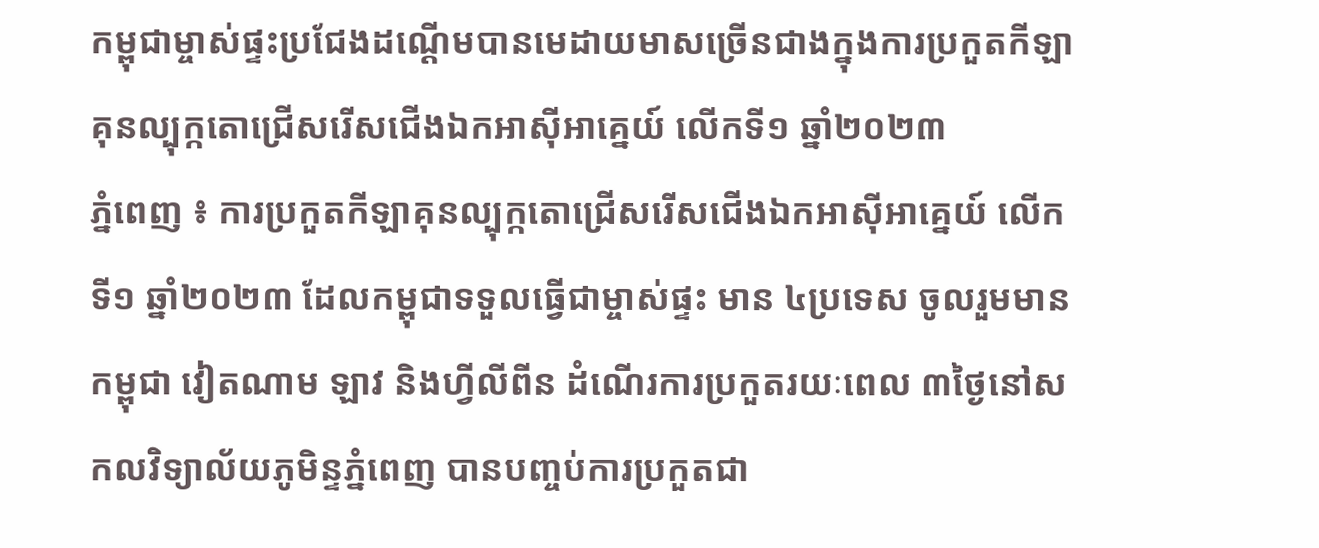កម្ពុជាម្ចាស់ផ្ទះប្រជែងដណ្តើមបានមេដាយមាសច្រើនជាងក្នុងការប្រកួតកីឡាគុនល្បុក្កតោជ្រើសរើសជើងឯកអាស៊ីអាគ្នេយ៍ លើកទី១ ឆ្នាំ២០២៣
ភ្នំពេញ ៖ ការប្រកួតកីឡាគុនល្បុក្កតោជ្រើសរើសជើងឯកអាស៊ីអាគ្នេយ៍ លើកទី១ ឆ្នាំ២០២៣ ដែលកម្ពុជាទទួលធ្វើជាម្ចាស់ផ្ទះ មាន ៤ប្រទេស ចូលរួមមាន កម្ពុជា វៀតណាម ឡាវ និងហ្វីលីពីន ដំណើរការប្រកួតរយៈពេល ៣ថ្ងៃនៅសកលវិទ្យាល័យភូមិន្ទភ្នំពេញ បានបញ្ចប់ការប្រកួតជា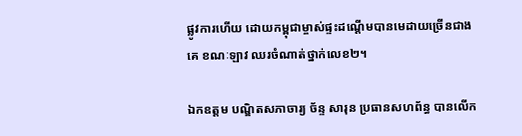ផ្លូវការហើយ ដោយកម្ពុជាម្ចាស់ផ្ទះដណ្តើមបានមេដាយច្រើនជាងគេ ខណៈឡាវ ឈរចំណាត់ថ្នាក់លេខ២។

ឯកឧត្តម បណ្ឌិតសភាចារ្យ ច័ន្ទ សារុន ប្រធានសហព័ន្ធ បានលើក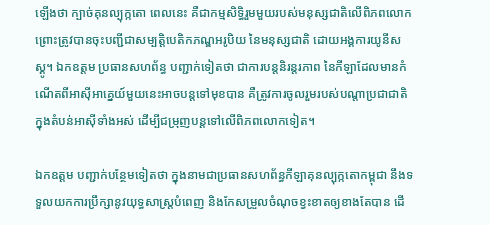ឡើងថា ក្បាច់គុនល្បុក្កតោ ពេលនេះ គឺជាកម្មសិទ្ធិរួមមួយរបស់មនុស្សជាតិលើពិភពលោក ព្រោះត្រូវបានចុះបញ្ជីជាសម្បត្តិបេតិកភណ្ឌអរូបិយ នៃមនុស្សជាតិ ដោយអង្គការយូនីសស្គូ។ ឯកឧត្តម ប្រធានសហព័ន្ធ បញ្ជាក់ទៀតថា ជាការបន្តនិរន្តរភាព នៃកីឡាដែលមានកំណើតពីអាស៊ីអាគ្នេយ៍មួយនេះអាចបន្តទៅមុខបាន គឺត្រូវការចូលរួមរបស់បណ្តាប្រជាជាតិក្នុងតំបន់អាស៊ីទាំងអស់ ដើម្បីជម្រុញបន្តទៅលើពិភពលោកទៀត។

ឯកឧត្តម បញ្ជាក់បន្ថែមទៀតថា ក្នុងនាមជាប្រធានសហព័ន្ធកីឡាគុនល្បុក្កតោកម្ពុជា នឹងទទួលយកការប្រឹក្សានូវយុទ្ធសាស្ត្របំពេញ និងកែសម្រួលចំណុចខ្វះខាតឲ្យខាងតែបាន ដើ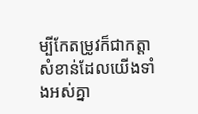ម្បីកែតម្រូវក៏ជាកត្តាសំខាន់ដែលយើងទាំងអស់គ្នា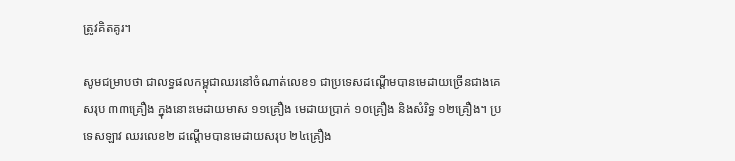ត្រូវគិតគូរ។

សូមជម្រាបថា ជាលទ្ធផលកម្ពុជាឈរនៅចំណាត់លេខ១ ជាប្រទេសដណ្តើមបានមេដាយច្រើនជាងគេ សរុប ៣៣គ្រឿង ក្នុងនោះមេដាយមាស ១១គ្រឿង មេដាយប្រាក់ ១០គ្រឿង និងសំរិទ្ធ ១២គ្រឿង។ ប្រទេសឡាវ ឈរលេខ២ ដណ្តើមបានមេដាយសរុប ២៤គ្រឿង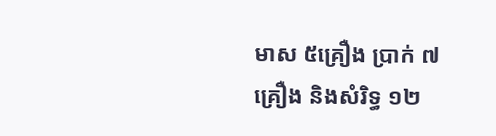មាស ៥គ្រឿង ប្រាក់ ៧គ្រឿង និងសំរិទ្ធ ១២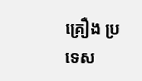គ្រឿង ប្រទេស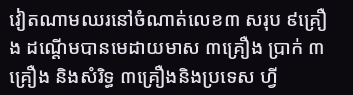វៀតណាមឈរនៅចំណាត់លេខ៣ សរុប ៩គ្រឿង ដណ្តើមបានមេដាយមាស ៣គ្រឿង ប្រាក់ ៣គ្រឿង និងសំរិទ្ធ ៣គ្រឿងនិងប្រទេស ហ្វី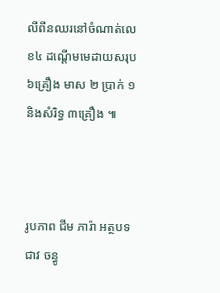លីពីនឈរនៅចំណាត់លេខ៤ ដណ្តើមមេដាយសរុប ៦គ្រឿង មាស ២ ប្រាក់ ១ និងសំរិទ្ធ ៣គ្រឿង ៕



រូបភាព ជីម ភារ៉ា អត្ថបទ ជាវ ចន្ធូ